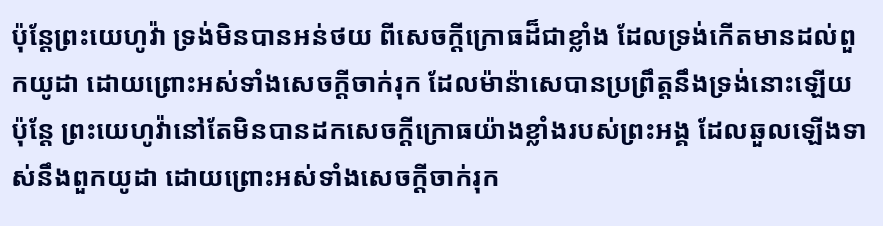ប៉ុន្តែព្រះយេហូវ៉ា ទ្រង់មិនបានអន់ថយ ពីសេចក្ដីក្រោធដ៏ជាខ្លាំង ដែលទ្រង់កើតមានដល់ពួកយូដា ដោយព្រោះអស់ទាំងសេចក្ដីចាក់រុក ដែលម៉ាន៉ាសេបានប្រព្រឹត្តនឹងទ្រង់នោះឡើយ
ប៉ុន្តែ ព្រះយេហូវ៉ានៅតែមិនបានដកសេចក្ដីក្រោធយ៉ាងខ្លាំងរបស់ព្រះអង្គ ដែលឆួលឡើងទាស់នឹងពួកយូដា ដោយព្រោះអស់ទាំងសេចក្ដីចាក់រុក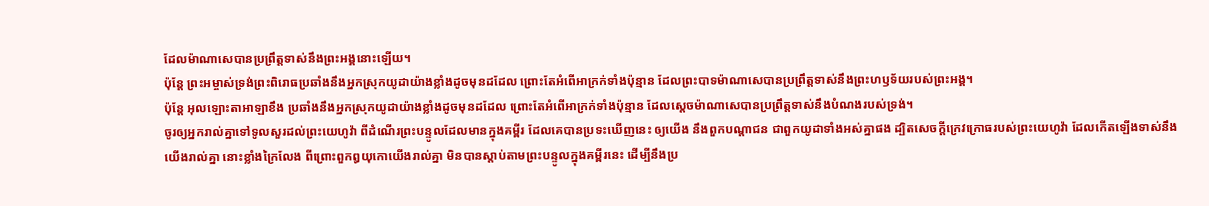ដែលម៉ាណាសេបានប្រព្រឹត្តទាស់នឹងព្រះអង្គនោះឡើយ។
ប៉ុន្តែ ព្រះអម្ចាស់ទ្រង់ព្រះពិរោធប្រឆាំងនឹងអ្នកស្រុកយូដាយ៉ាងខ្លាំងដូចមុនដដែល ព្រោះតែអំពើអាក្រក់ទាំងប៉ុន្មាន ដែលព្រះបាទម៉ាណាសេបានប្រព្រឹត្តទាស់នឹងព្រះហឫទ័យរបស់ព្រះអង្គ។
ប៉ុន្តែ អុលឡោះតាអាឡាខឹង ប្រឆាំងនឹងអ្នកស្រុកយូដាយ៉ាងខ្លាំងដូចមុនដដែល ព្រោះតែអំពើអាក្រក់ទាំងប៉ុន្មាន ដែលស្តេចម៉ាណាសេបានប្រព្រឹត្តទាស់នឹងបំណងរបស់ទ្រង់។
ចូរឲ្យអ្នករាល់គ្នាទៅទូលសួរដល់ព្រះយេហូវ៉ា ពីដំណើរព្រះបន្ទូលដែលមានក្នុងគម្ពីរ ដែលគេបានប្រទះឃើញនេះ ឲ្យយើង នឹងពួកបណ្តាជន ជាពួកយូដាទាំងអស់គ្នាផង ដ្បិតសេចក្ដីក្រេវក្រោធរបស់ព្រះយេហូវ៉ា ដែលកើតឡើងទាស់នឹងយើងរាល់គ្នា នោះខ្លាំងក្រៃលែង ពីព្រោះពួកឰយុកោយើងរាល់គ្នា មិនបានស្តាប់តាមព្រះបន្ទូលក្នុងគម្ពីរនេះ ដើម្បីនឹងប្រ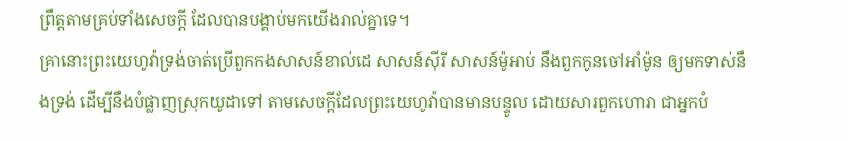ព្រឹត្តតាមគ្រប់ទាំងសេចក្ដី ដែលបានបង្គាប់មកយើងរាល់គ្នាទេ។
គ្រានោះព្រះយេហូវ៉ាទ្រង់ចាត់ប្រើពួកកងសាសន៍ខាល់ដេ សាសន៍ស៊ីរី សាសន៍ម៉ូអាប់ នឹងពួកកូនចៅអាំម៉ូន ឲ្យមកទាស់នឹងទ្រង់ ដើម្បីនឹងបំផ្លាញស្រុកយូដាទៅ តាមសេចក្ដីដែលព្រះយេហូវ៉ាបានមានបន្ទូល ដោយសារពួកហោរា ជាអ្នកបំ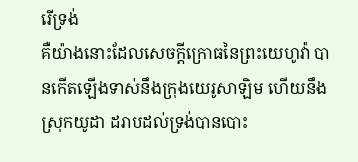រើទ្រង់
គឺយ៉ាងនោះដែលសេចក្ដីក្រោធនៃព្រះយេហូវ៉ា បានកើតឡើងទាស់នឹងក្រុងយេរូសាឡិម ហើយនឹងស្រុកយូដា ដរាបដល់ទ្រង់បានបោះ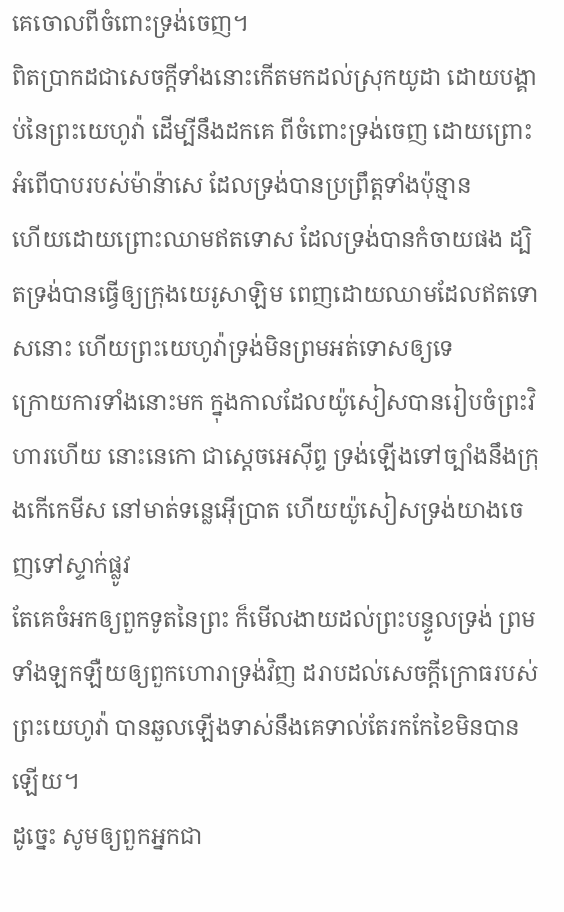គេចោលពីចំពោះទ្រង់ចេញ។
ពិតប្រាកដជាសេចក្ដីទាំងនោះកើតមកដល់ស្រុកយូដា ដោយបង្គាប់នៃព្រះយេហូវ៉ា ដើម្បីនឹងដកគេ ពីចំពោះទ្រង់ចេញ ដោយព្រោះអំពើបាបរបស់ម៉ាន៉ាសេ ដែលទ្រង់បានប្រព្រឹត្តទាំងប៉ុន្មាន
ហើយដោយព្រោះឈាមឥតទោស ដែលទ្រង់បានកំចាយផង ដ្បិតទ្រង់បានធ្វើឲ្យក្រុងយេរូសាឡិម ពេញដោយឈាមដែលឥតទោសនោះ ហើយព្រះយេហូវ៉ាទ្រង់មិនព្រមអត់ទោសឲ្យទេ
ក្រោយការទាំងនោះមក ក្នុងកាលដែលយ៉ូសៀសបានរៀបចំព្រះវិហារហើយ នោះនេកោ ជាស្តេចអេស៊ីព្ទ ទ្រង់ឡើងទៅច្បាំងនឹងក្រុងកើកេមីស នៅមាត់ទន្លេអ៊ើប្រាត ហើយយ៉ូសៀសទ្រង់យាងចេញទៅស្ទាក់ផ្លូវ
តែគេចំអកឲ្យពួកទូតនៃព្រះ ក៏មើលងាយដល់ព្រះបន្ទូលទ្រង់ ព្រមទាំងឡកឡឺយឲ្យពួកហោរាទ្រង់វិញ ដរាបដល់សេចក្ដីក្រោធរបស់ព្រះយេហូវ៉ា បានឆួលឡើងទាស់នឹងគេទាល់តែរកកែខៃមិនបានឡើយ។
ដូច្នេះ សូមឲ្យពួកអ្នកជា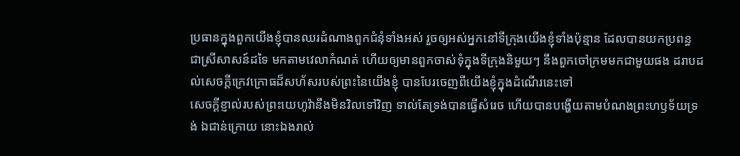ប្រធានក្នុងពួកយើងខ្ញុំបានឈរដំណាងពួកជំនុំទាំងអស់ រួចឲ្យអស់អ្នកនៅទីក្រុងយើងខ្ញុំទាំងប៉ុន្មាន ដែលបានយកប្រពន្ធ ជាស្រីសាសន៍ដទៃ មកតាមវេលាកំណត់ ហើយឲ្យមានពួកចាស់ទុំក្នុងទីក្រុងនិមួយៗ នឹងពួកចៅក្រមមកជាមួយផង ដរាបដល់សេចក្ដីក្រេវក្រោធដ៏សហ័សរបស់ព្រះនៃយើងខ្ញុំ បានបែរចេញពីយើងខ្ញុំក្នុងដំណើរនេះទៅ
សេចក្ដីខ្ញាល់របស់ព្រះយេហូវ៉ានឹងមិនវិលទៅវិញ ទាល់តែទ្រង់បានធ្វើសំរេច ហើយបានបង្ហើយតាមបំណងព្រះហឫទ័យទ្រង់ ឯជាន់ក្រោយ នោះឯងរាល់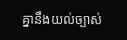គ្នានឹងយល់ច្បាស់